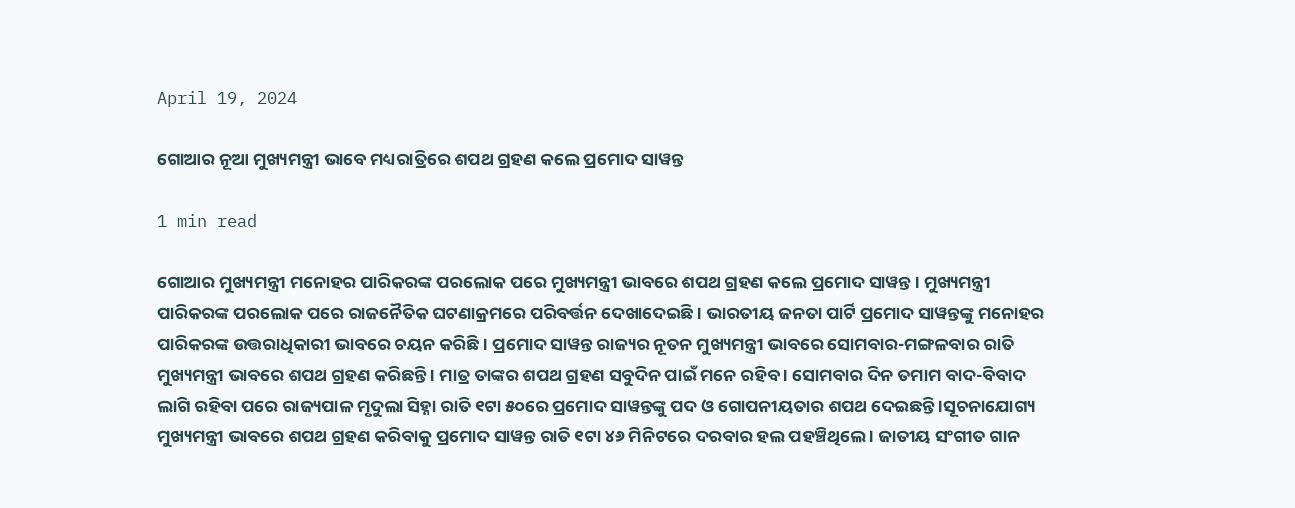April 19, 2024

ଗୋଆର ନୂଆ ମୁଖ୍ୟମନ୍ତ୍ରୀ ଭାବେ ମଧ୍ୟରାତ୍ରିରେ ଶପଥ ଗ୍ରହଣ କଲେ ପ୍ରମୋଦ ସାୱନ୍ତ

1 min read

ଗୋଆର ମୁଖ୍ୟମନ୍ତ୍ରୀ ମନୋହର ପାରିକରଙ୍କ ପରଲୋକ ପରେ ମୁଖ୍ୟମନ୍ତ୍ରୀ ଭାବରେ ଶପଥ ଗ୍ରହଣ କଲେ ପ୍ରମୋଦ ସାୱନ୍ତ । ମୁଖ୍ୟମନ୍ତ୍ରୀ ପାରିକରଙ୍କ ପରଲୋକ ପରେ ରାଜନୈତିକ ଘଟଣାକ୍ରମରେ ପରିବର୍ତ୍ତନ ଦେଖାଦେଇଛି । ଭାରତୀୟ ଜନତା ପାର୍ଟି ପ୍ରମୋଦ ସାୱନ୍ତଙ୍କୁ ମନୋହର ପାରିକରଙ୍କ ଉତ୍ତରାଧିକାରୀ ଭାବରେ ଚୟନ କରିଛି । ପ୍ରମୋଦ ସାୱନ୍ତ ରାଜ୍ୟର ନୂତନ ମୁଖ୍ୟମନ୍ତ୍ରୀ ଭାବରେ ସୋମବାର-ମଙ୍ଗଳବାର ରାତି ମୁଖ୍ୟମନ୍ତ୍ରୀ ଭାବରେ ଶପଥ ଗ୍ରହଣ କରିଛନ୍ତି । ମାତ୍ର ତାଙ୍କର ଶପଥ ଗ୍ରହଣ ସବୁଦିନ ପାଇଁ ମନେ ରହିବ । ସୋମବାର ଦିନ ତମାମ ବାଦ-ବିବାଦ ଲାଗି ରହିବା ପରେ ରାଜ୍ୟପାଳ ମୃଦୁଲା ସିହ୍ନା ରାତି ୧ଟା ୫୦ରେ ପ୍ରମୋଦ ସାୱନ୍ତଙ୍କୁ ପଦ ଓ ଗୋପନୀୟତାର ଶପଥ ଦେଇଛନ୍ତି ।ସୂଚନାଯୋଗ୍ୟ ମୁଖ୍ୟମନ୍ତ୍ରୀ ଭାବରେ ଶପଥ ଗ୍ରହଣ କରିବାକୁ ପ୍ରମୋଦ ସାୱନ୍ତ ରାତି ୧ଟା ୪୬ ମିନିଟରେ ଦରବାର ହଲ ପହଞ୍ଚିଥିଲେ । ଜାତୀୟ ସଂଗୀତ ଗାନ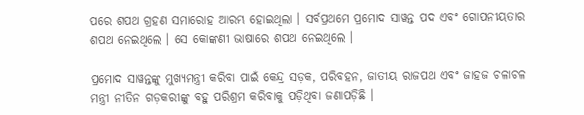ପରେ ଶପଥ ଗ୍ରହଣ ସମାରୋହ ଆରମ୍ଭ ହୋଇଥିଲା । ସର୍ବପ୍ରଥମେ ପ୍ରମୋଦ ସାୱନ୍ତ ପଦ ଏବଂ ଗୋପନୀୟତାର ଶପଥ ନେଇଥିଲେ । ସେ କୋଙ୍କଣୀ ଭାଷାରେ ଶପଥ ନେଇଥିଲେ ।

ପ୍ରମୋଦ ସାୱନ୍ତଙ୍କୁ ମୁଖ୍ୟମନ୍ତ୍ରୀ କରିବା ପାଇଁ କେନ୍ଦ୍ର ସଡ଼କ, ପରିବହନ, ଜାତୀୟ ରାଜପଥ ଏବଂ ଜାହଜ ଚଳାଚଳ ମନ୍ତ୍ରୀ ନୀତିନ ଗଡ଼କରୀଙ୍କୁ ବହୁ ପରିଶ୍ରମ କରିବାକୁ ପଡ଼ିଥିବା ଜଣାପଡ଼ିଛି ।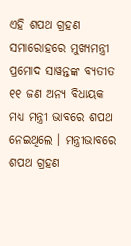ଏହି ଶପଥ ଗ୍ରହଣ ସମାରୋହରେ ମୁଖ୍ୟମନ୍ତ୍ରୀ ପ୍ରମୋଦ ସାୱନ୍ତଙ୍କ ବ୍ୟତୀତ ୧୧ ଜଣ ଅନ୍ୟ ବିଧାୟକ ମଧ୍ୟ ମନ୍ତ୍ରୀ ଭାବରେ ଶପଥ ନେଇଥିଲେ । ମନ୍ତ୍ରୀଭାବରେ ଶପଥ ଗ୍ରହଣ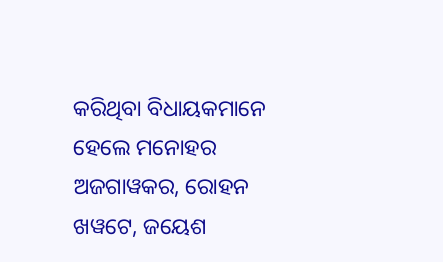କରିଥିବା ବିଧାୟକମାନେ ହେଲେ ମନୋହର ଅଜଗାୱକର, ରୋହନ ଖୱଟେ, ଜୟେଶ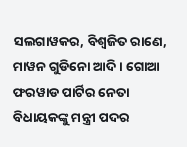ସଲଗାୱକର, ବିଶ୍ୱଜିତ ରାଣେ, ମାୱନ ଗୁଡିନୋ ଆଦି । ଗୋଆ ଫରୱାଡ ପାର୍ଟିର ନେତା ବିଧାୟକଙ୍କୁ ମନ୍ତ୍ରୀ ପଦର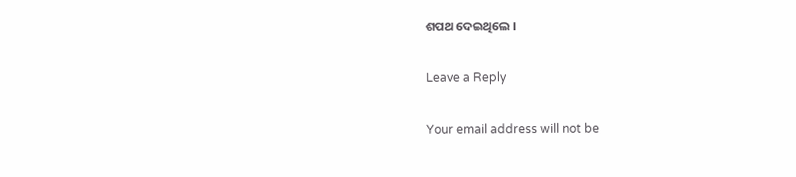ଶପଥ ଦେଇଥିଲେ ।

Leave a Reply

Your email address will not be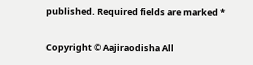published. Required fields are marked *

Copyright © Aajiraodisha All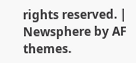rights reserved. | Newsphere by AF themes.